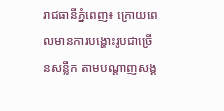រាជធានីភ្នំពេញ៖ ក្រោយពេលមានការបង្ហោះរូបជាច្រើនសន្លឹក តាមបណ្ដាញសង្គ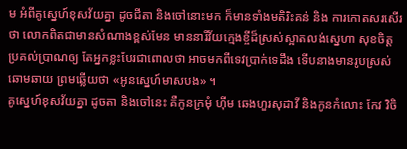ម អំពីគូស្នេហ៍ខុសវ័យគ្នា ដូចជីតា និងចៅនោះមក ក៏មានទាំងមតិរិះគន់ និង ការកោតសរសើរថា លោកពិតជាមានសំណាងខ្ពស់មែន មាននារីវ័យក្មេងខ្ចីដ៏ស្រស់ស្អាតលង់ស្នេហា សុខចិត្តប្រគល់ប្រាណឲ្យ តែអ្នកខ្លះបែរជាពោលថា អាចមកពីទេវប្រាក់ទេដឹង ទើបនាងមានរូបស្រស់ឆោមឆាយ ព្រមឆ្លើយថា «អូនស្នេហ៍មាសបង» ។
គូសេ្នហ៍ខុសវ័យគ្នា ដូចតា និងចៅនេះ គឺកូនក្រមុំ ហ៊ីម ឆេងហួរសុដាវី និងកូនកំលោះ កែវ វិចិ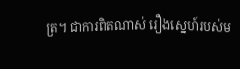ត្រ។ ជាការពិតណាស់ រឿងស្នេហ៍របស់ម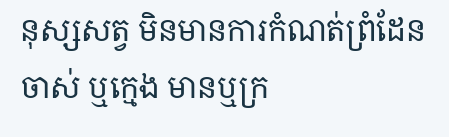នុស្សសត្វ មិនមានការកំណត់ព្រំដែន ចាស់ ឬក្មេង មានឬក្រ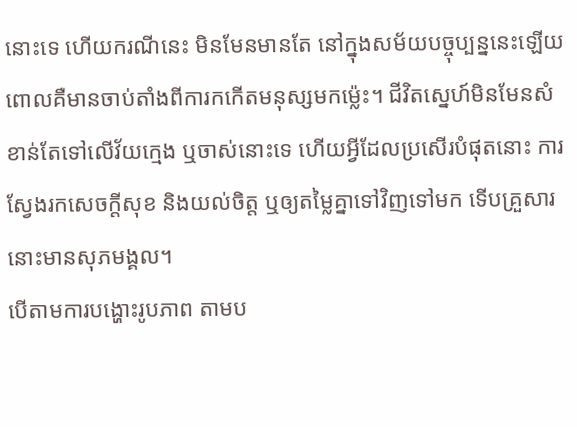នោះទេ ហើយករណីនេះ មិនមែនមានតែ នៅក្នុងសម័យបច្ចុប្បន្ននេះឡើយ ពោលគឺមានចាប់តាំងពីការកកើតមនុស្សមកម៉្លេះ។ ជីវិតស្នេហ៍មិនមែនសំខាន់តែទៅលើវ័យក្មេង ឬចាស់នោះទេ ហើយអ្វីដែលប្រសើរបំផុតនោះ ការស្វែងរកសេចក្ដីសុខ និងយល់ចិត្ត ឬឲ្យតម្លៃគ្នាទៅវិញទៅមក ទើបគ្រួសារនោះមានសុភមង្គល។
បើតាមការបង្ហោះរូបភាព តាមប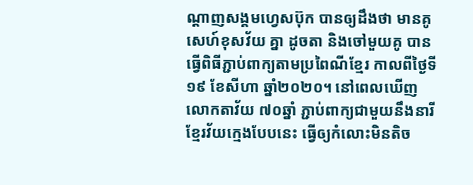ណ្ដាញសង្គមហ្វេសប៊ុក បានឲ្យដឹងថា មានគូសេហ៍ខុសវ័យ គ្នា ដូចតា និងចៅមួយគូ បានធ្វើពិធីភ្ជាប់ពាក្យតាមប្រពៃណីខ្មែរ កាលពីថ្ងៃទី១៩ ខែសីហា ឆ្នាំ២០២០។ នៅពេលឃើញលោកតាវ័យ ៧០ឆ្នាំ ភ្ជាប់ពាក្យជាមួយនឹងនារីខ្មែរវ័យក្មេងបែបនេះ ធ្វើឲ្យកំលោះមិនតិច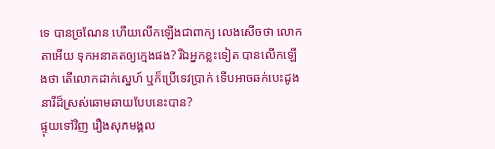ទេ បានច្រណែន ហើយលើកឡើងជាពាក្យ លេងសើចថា លោកតាអើយ ទុកអនាគតឲ្យក្មេងផង? រីឯអ្នកខ្លះទៀត បានលើកឡើងថា តើលោកដាក់ស្នេហ៍ ឬក៏ប្រើទេវប្រាក់ ទើបអាចឆក់បេះដូងនារីដ៏ស្រស់ឆោមឆាយបែបនេះបាន?
ផ្ទុយទៅវិញ រឿងសុភមង្គល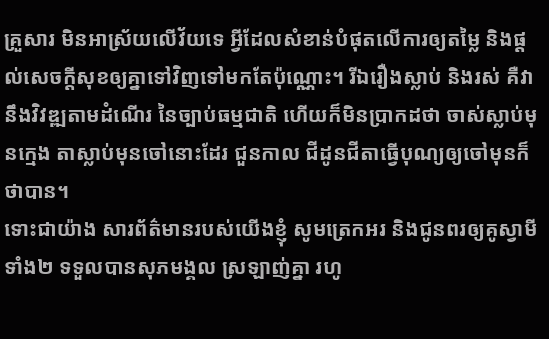គ្រួសារ មិនអាស្រ័យលើវ័យទេ អ្វីដែលសំខាន់បំផុតលើការឲ្យតម្លៃ និងផ្ដល់សេចក្ដីសុខឲ្យគ្នាទៅវិញទៅមកតែប៉ុណ្ណោះ។ រីឯរឿងស្លាប់ និងរស់ គឺវានឹងវិវឌ្ឍតាមដំណើរ នៃច្បាប់ធម្មជាតិ ហើយក៏មិនប្រាកដថា ចាស់ស្លាប់មុនក្មេង តាស្លាប់មុនចៅនោះដែរ ជួនកាល ជីដូនជីតាធ្វើបុណ្យឲ្យចៅមុនក៏ថាបាន។
ទោះជាយ៉ាង សារព័ត៌មានរបស់យើងខ្ញុំ សូមត្រេកអរ និងជូនពរឲ្យគូស្វាមីទាំង២ ទទួលបានសុភមង្គល ស្រឡាញ់គ្នា រហូ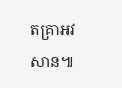តគ្រាអវសាន៕